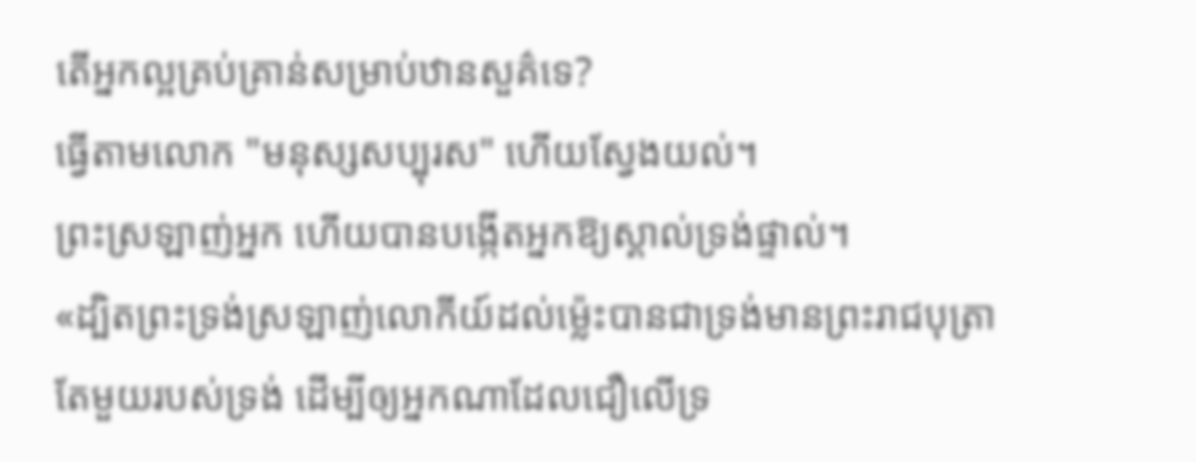តើអ្នកល្អគ្រប់គ្រាន់សម្រាប់ឋានសួគ៌ទេ?
ធ្វើតាមលោក "មនុស្សសប្បុរស" ហើយស្វែងយល់។
ព្រះស្រឡាញ់អ្នក ហើយបានបង្កើតអ្នកឱ្យស្គាល់ទ្រង់ផ្ទាល់។
«ដ្បិតព្រះទ្រង់ស្រឡាញ់លោកីយ៍ដល់ម៉្លេះបានជាទ្រង់មានព្រះរាជបុត្រាតែមួយរបស់ទ្រង់ ដើម្បីឲ្យអ្នកណាដែលជឿលើទ្រ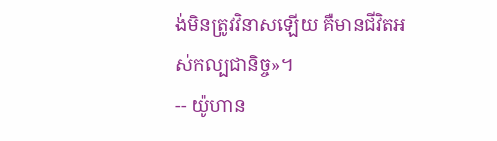ង់មិនត្រូវវិនាសឡើយ គឺមានជីវិតអស់កល្បជានិច្ច»។
-- យ៉ូហាន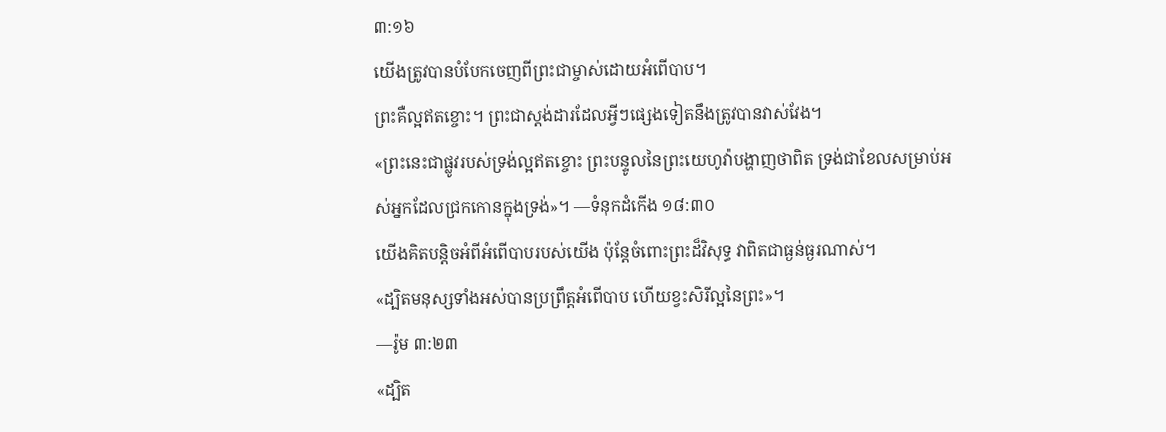៣:១៦
យើងត្រូវបានបំបែកចេញពីព្រះជាម្ចាស់ដោយអំពើបាប។
ព្រះគឺល្អឥតខ្ចោះ។ ព្រះជាស្តង់ដារដែលអ្វីៗផ្សេងទៀតនឹងត្រូវបានវាស់វែង។
«ព្រះនេះជាផ្លូវរបស់ទ្រង់ល្អឥតខ្ចោះ ព្រះបន្ទូលនៃព្រះយេហូវ៉ាបង្ហាញថាពិត ទ្រង់ជាខែលសម្រាប់អស់អ្នកដែលជ្រកកោនក្នុងទ្រង់»។ —ទំនុកដំកើង ១៨:៣០
យើងគិតបន្តិចអំពីអំពើបាបរបស់យើង ប៉ុន្តែចំពោះព្រះដ៏វិសុទ្ធ វាពិតជាធ្ងន់ធ្ងរណាស់។
«ដ្បិតមនុស្សទាំងអស់បានប្រព្រឹត្តអំពើបាប ហើយខ្វះសិរីល្អនៃព្រះ»។
—រ៉ូម ៣:២៣
«ដ្បិត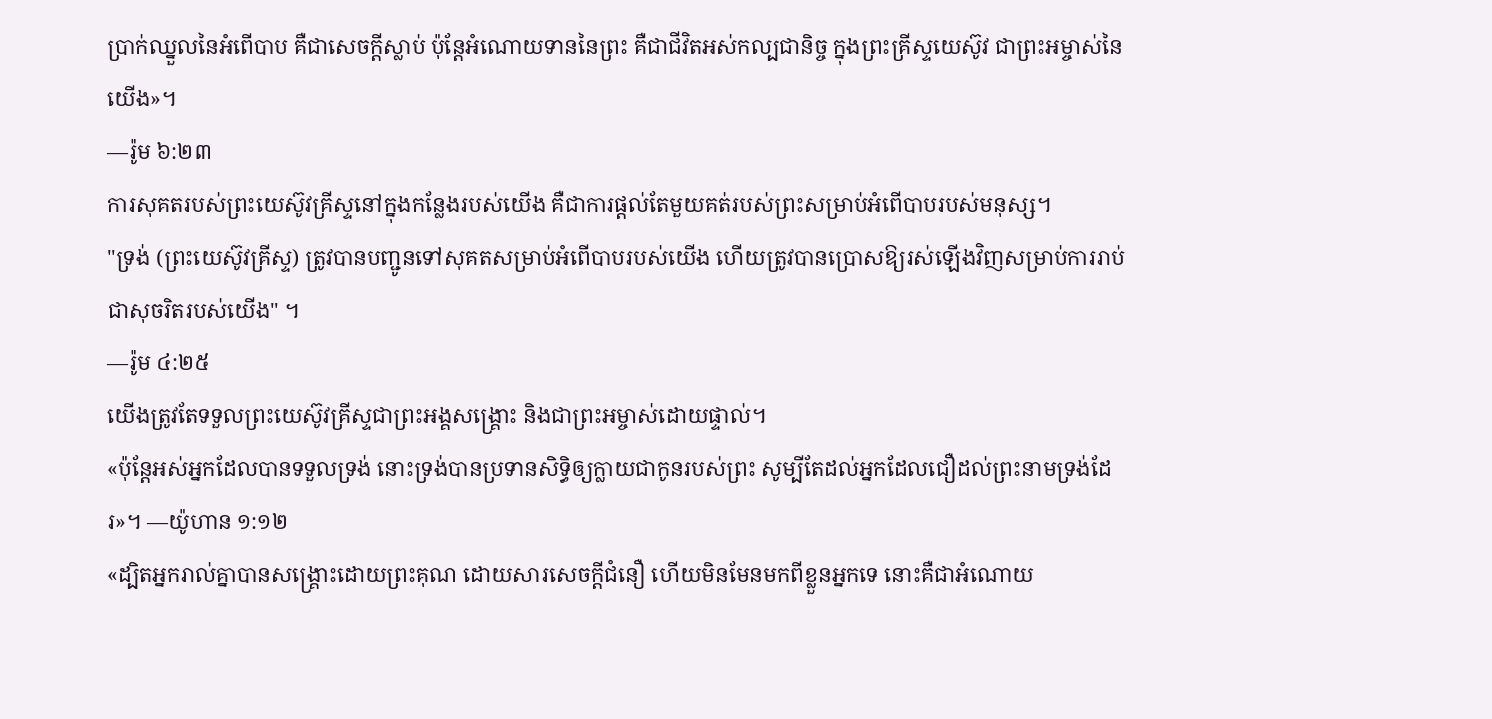ប្រាក់ឈ្នួលនៃអំពើបាប គឺជាសេចក្ដីស្លាប់ ប៉ុន្តែអំណោយទាននៃព្រះ គឺជាជីវិតអស់កល្បជានិច្ច ក្នុងព្រះគ្រីស្ទយេស៊ូវ ជាព្រះអម្ចាស់នៃយើង»។
—រ៉ូម ៦:២៣
ការសុគតរបស់ព្រះយេស៊ូវគ្រីស្ទនៅក្នុងកន្លែងរបស់យើង គឺជាការផ្តល់តែមួយគត់របស់ព្រះសម្រាប់អំពើបាបរបស់មនុស្ស។
"ទ្រង់ (ព្រះយេស៊ូវគ្រីស្ទ) ត្រូវបានបញ្ជូនទៅសុគតសម្រាប់អំពើបាបរបស់យើង ហើយត្រូវបានប្រោសឱ្យរស់ឡើងវិញសម្រាប់ការរាប់ជាសុចរិតរបស់យើង" ។
—រ៉ូម ៤:២៥
យើងត្រូវតែទទួលព្រះយេស៊ូវគ្រីស្ទជាព្រះអង្គសង្គ្រោះ និងជាព្រះអម្ចាស់ដោយផ្ទាល់។
«ប៉ុន្តែអស់អ្នកដែលបានទទួលទ្រង់ នោះទ្រង់បានប្រទានសិទ្ធិឲ្យក្លាយជាកូនរបស់ព្រះ សូម្បីតែដល់អ្នកដែលជឿដល់ព្រះនាមទ្រង់ដែរ»។ —យ៉ូហាន ១:១២
«ដ្បិតអ្នករាល់គ្នាបានសង្គ្រោះដោយព្រះគុណ ដោយសារសេចក្ដីជំនឿ ហើយមិនមែនមកពីខ្លួនអ្នកទេ នោះគឺជាអំណោយ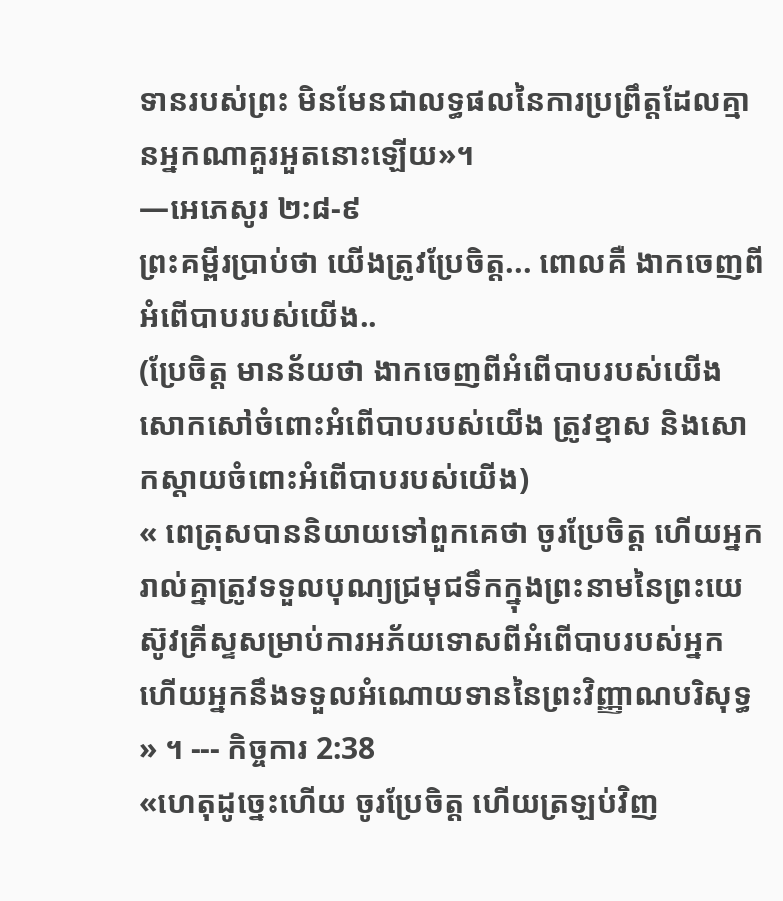ទានរបស់ព្រះ មិនមែនជាលទ្ធផលនៃការប្រព្រឹត្តដែលគ្មានអ្នកណាគួរអួតនោះឡើយ»។
—អេភេសូរ ២:៨-៩
ព្រះគម្ពីរប្រាប់ថា យើងត្រូវប្រែចិត្ត... ពោលគឺ ងាកចេញពីអំពើបាបរបស់យើង..
(ប្រែចិត្ត មានន័យថា ងាកចេញពីអំពើបាបរបស់យើង សោកសៅចំពោះអំពើបាបរបស់យើង ត្រូវខ្មាស និងសោកស្តាយចំពោះអំពើបាបរបស់យើង)
« ពេត្រុសបាននិយាយទៅពួកគេថា ចូរប្រែចិត្ត ហើយអ្នករាល់គ្នាត្រូវទទួលបុណ្យជ្រមុជទឹកក្នុងព្រះនាមនៃព្រះយេស៊ូវគ្រីស្ទសម្រាប់ការអភ័យទោសពីអំពើបាបរបស់អ្នក ហើយអ្នកនឹងទទួលអំណោយទាននៃព្រះវិញ្ញាណបរិសុទ្ធ » ។ --- កិច្ចការ 2:38
«ហេតុដូច្នេះហើយ ចូរប្រែចិត្ត ហើយត្រឡប់វិញ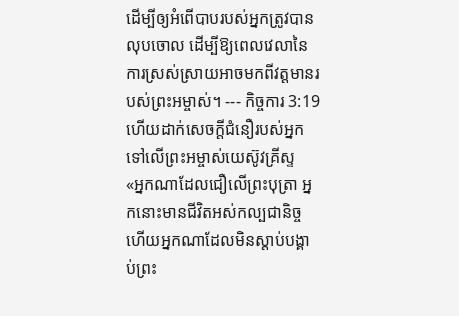ដើម្បីឲ្យអំពើបាបរបស់អ្នកត្រូវបានលុបចោល ដើម្បីឱ្យពេលវេលានៃការស្រស់ស្រាយអាចមកពីវត្តមានរបស់ព្រះអម្ចាស់។ --- កិច្ចការ 3:19
ហើយដាក់សេចក្តីជំនឿរបស់អ្នកទៅលើព្រះអម្ចាស់យេស៊ូវគ្រីស្ទ
«អ្នកណាដែលជឿលើព្រះបុត្រា អ្នកនោះមានជីវិតអស់កល្បជានិច្ច ហើយអ្នកណាដែលមិនស្តាប់បង្គាប់ព្រះ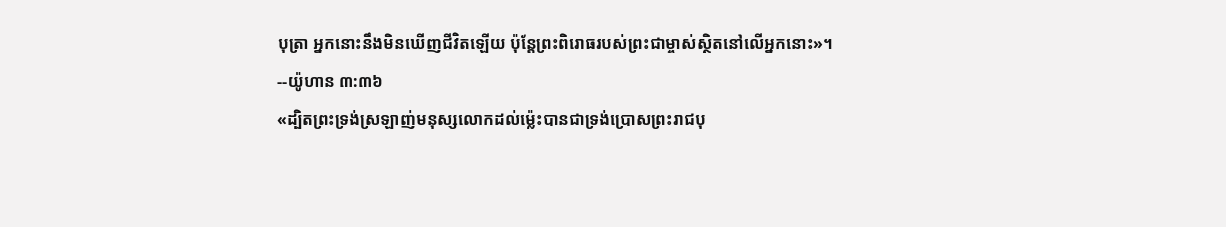បុត្រា អ្នកនោះនឹងមិនឃើញជីវិតឡើយ ប៉ុន្តែព្រះពិរោធរបស់ព្រះជាម្ចាស់ស្ថិតនៅលើអ្នកនោះ»។
--យ៉ូហាន ៣:៣៦
«ដ្បិតព្រះទ្រង់ស្រឡាញ់មនុស្សលោកដល់ម៉្លេះបានជាទ្រង់ប្រោសព្រះរាជបុ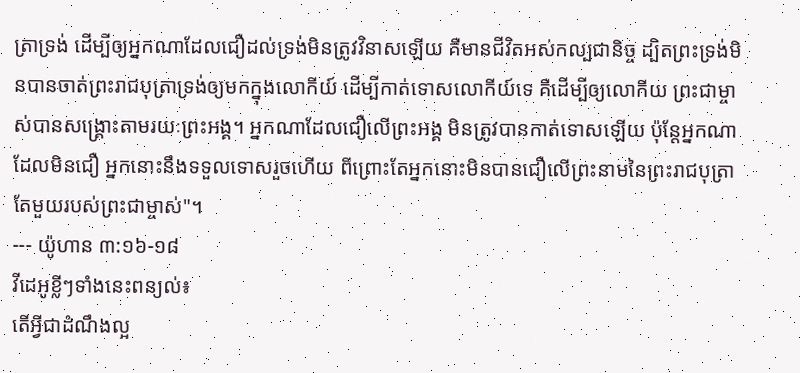ត្រាទ្រង់ ដើម្បីឲ្យអ្នកណាដែលជឿដល់ទ្រង់មិនត្រូវវិនាសឡើយ គឺមានជីវិតអស់កល្បជានិច្ច ដ្បិតព្រះទ្រង់មិនបានចាត់ព្រះរាជបុត្រាទ្រង់ឲ្យមកក្នុងលោកីយ៍ ដើម្បីកាត់ទោសលោកីយ៍ទេ គឺដើម្បីឲ្យលោកីយ ព្រះជាម្ចាស់បានសង្គ្រោះតាមរយៈព្រះអង្គ។ អ្នកណាដែលជឿលើព្រះអង្គ មិនត្រូវបានកាត់ទោសឡើយ ប៉ុន្តែអ្នកណាដែលមិនជឿ អ្នកនោះនឹងទទួលទោសរួចហើយ ពីព្រោះតែអ្នកនោះមិនបានជឿលើព្រះនាមនៃព្រះរាជបុត្រាតែមួយរបស់ព្រះជាម្ចាស់"។
--- យ៉ូហាន ៣:១៦-១៨
វីដេអូខ្លីៗទាំងនេះពន្យល់៖
តើអ្វីជាដំណឹងល្អ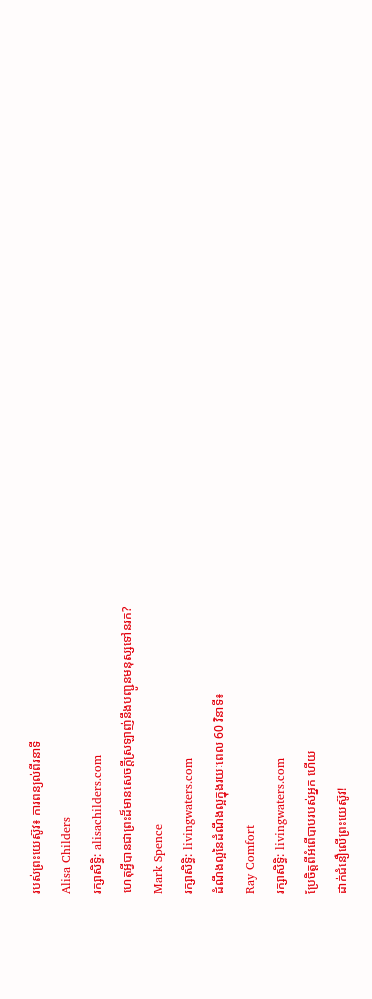របស់ព្រះយេស៊ូវ៖ ការពន្យល់ពីរនាទី
Alisa Childers
រក្សាសិទ្ធិ: alisachilders.com
ហេតុអ្វីបានជាព្រះដ៏មានសេចក្ដីស្រឡាញ់នឹងបញ្ជូនមនុស្សទៅនរក?
Mark Spence
រក្សាសិទ្ធិ: livingwaters.com
ដំណឹងល្អនៃដំណឹងល្អក្នុងរយៈពេល 60 វិនាទី៖
Ray Comfort
រក្សាសិទ្ធិ: livingwaters.com
ប្រែចិត្តពីអំពើបាបរបស់អ្នក ហើយ
ដាក់ជំនឿលើព្រះយេស៊ូវ!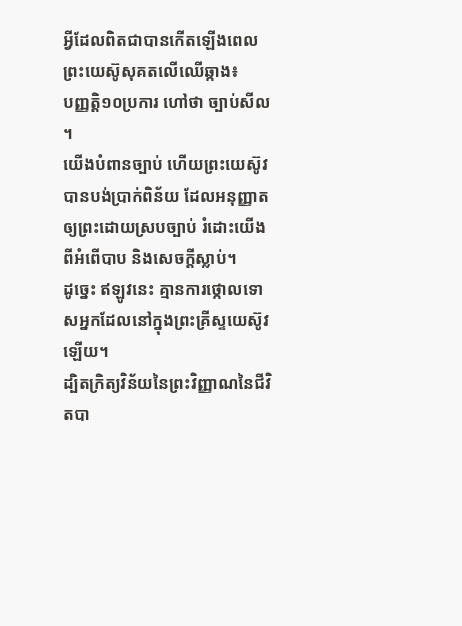អ្វីដែលពិតជាបានកើតឡើងពេលព្រះយេស៊ូសុគតលើឈើឆ្កាង៖
បញ្ញត្តិ១០ប្រការ ហៅថា ច្បាប់សីល ។
យើងបំពានច្បាប់ ហើយព្រះយេស៊ូវបានបង់ប្រាក់ពិន័យ ដែលអនុញ្ញាតឲ្យព្រះដោយស្របច្បាប់ រំដោះយើងពីអំពើបាប និងសេចក្តីស្លាប់។
ដូច្នេះ ឥឡូវនេះ គ្មានការថ្កោលទោសអ្នកដែលនៅក្នុងព្រះគ្រីស្ទយេស៊ូវឡើយ។
ដ្បិតក្រិត្យវិន័យនៃព្រះវិញ្ញាណនៃជីវិតបា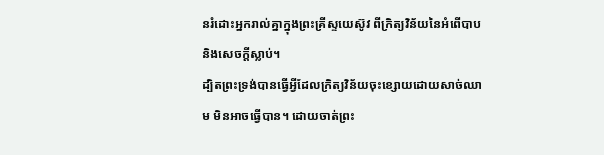នរំដោះអ្នករាល់គ្នាក្នុងព្រះគ្រីស្ទយេស៊ូវ ពីក្រិត្យវិន័យនៃអំពើបាប និងសេចក្តីស្លាប់។
ដ្បិតព្រះទ្រង់បានធ្វើអ្វីដែលក្រិត្យវិន័យចុះខ្សោយដោយសាច់ឈាម មិនអាចធ្វើបាន។ ដោយចាត់ព្រះ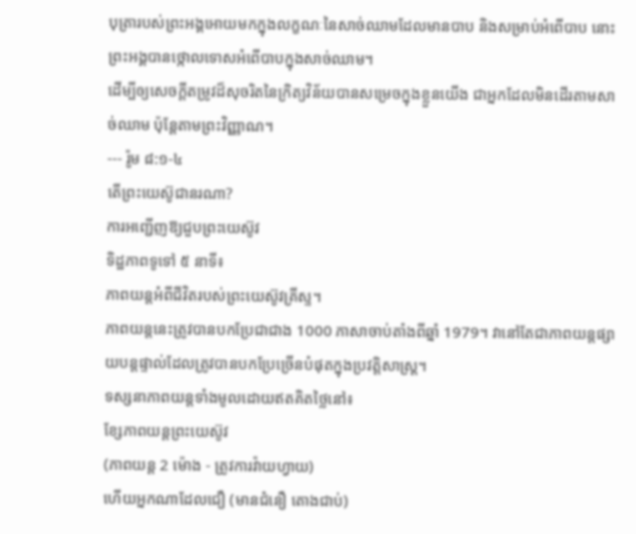បុត្រារបស់ព្រះអង្គអោយមកក្នុងលក្ខណៈនៃសាច់ឈាមដែលមានបាប និងសម្រាប់អំពើបាប នោះព្រះអង្គបានថ្កោលទោសអំពើបាបក្នុងសាច់ឈាម។
ដើម្បីឲ្យសេចក្ដីតម្រូវដ៏សុចរិតនៃក្រិត្យវិន័យបានសម្រេចក្នុងខ្លួនយើង ជាអ្នកដែលមិនដើរតាមសាច់ឈាម ប៉ុន្តែតាមព្រះវិញ្ញាណ។
--- រ៉ូម ៨:១-៤
តើព្រះយេស៊ូជានរណា?
ការអញ្ជើញឱ្យជួបព្រះយេស៊ូវ
ទិដ្ឋភាពទូទៅ ៥ នាទី៖
ភាពយន្តអំពីជីវិតរបស់ព្រះយេស៊ូវគ្រីស្ទ។
ភាពយន្តនេះត្រូវបានបកប្រែជាជាង 1000 ភាសាចាប់តាំងពីឆ្នាំ 1979។ វានៅតែជាភាពយន្តផ្សាយបន្តផ្ទាល់ដែលត្រូវបានបកប្រែច្រើនបំផុតក្នុងប្រវត្តិសាស្ត្រ។
ទស្សនាភាពយន្តទាំងមូលដោយឥតគិតថ្លៃនៅ៖
ខ្សែភាពយន្តព្រះយេស៊ូវ
(ភាពយន្ត 2 ម៉ោង - ត្រូវការវ៉ាយហ្វាយ)
ហើយអ្នកណាដែលជឿ (មានជំនឿ តោងជាប់)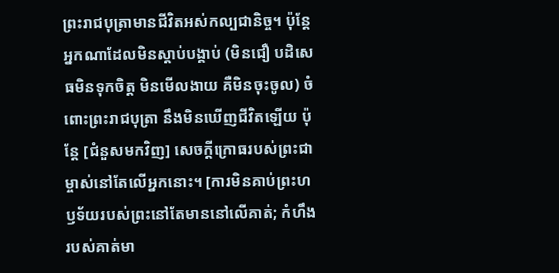ព្រះរាជបុត្រាមានជីវិតអស់កល្បជានិច្ច។ ប៉ុន្តែអ្នកណាដែលមិនស្តាប់បង្គាប់ (មិនជឿ បដិសេធមិនទុកចិត្ត មិនមើលងាយ គឺមិនចុះចូល) ចំពោះព្រះរាជបុត្រា នឹងមិនឃើញជីវិតឡើយ ប៉ុន្តែ [ជំនួសមកវិញ] សេចក្ដីក្រោធរបស់ព្រះជាម្ចាស់នៅតែលើអ្នកនោះ។ [ការមិនគាប់ព្រះហឫទ័យរបស់ព្រះនៅតែមាននៅលើគាត់; កំហឹងរបស់គាត់មា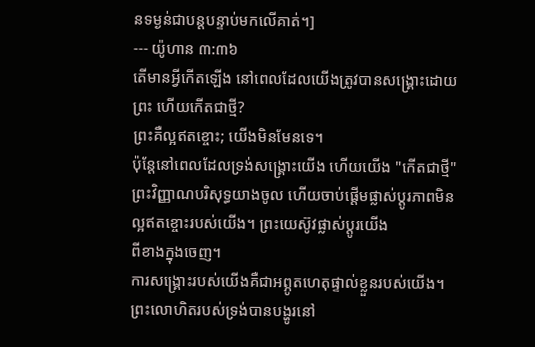នទម្ងន់ជាបន្តបន្ទាប់មកលើគាត់។]
--- យ៉ូហាន ៣:៣៦
តើមានអ្វីកើតឡើង នៅពេលដែលយើងត្រូវបានសង្គ្រោះដោយព្រះ ហើយកើតជាថ្មី?
ព្រះគឺល្អឥតខ្ចោះ; យើងមិនមែនទេ។
ប៉ុន្តែនៅពេលដែលទ្រង់សង្គ្រោះយើង ហើយយើង "កើតជាថ្មី" ព្រះវិញ្ញាណបរិសុទ្ធយាងចូល ហើយចាប់ផ្តើមផ្លាស់ប្តូរភាពមិនល្អឥតខ្ចោះរបស់យើង។ ព្រះយេស៊ូវផ្លាស់ប្តូរយើង
ពីខាងក្នុងចេញ។
ការសង្គ្រោះរបស់យើងគឺជាអព្ភូតហេតុផ្ទាល់ខ្លួនរបស់យើង។
ព្រះលោហិតរបស់ទ្រង់បានបង្ហូរនៅ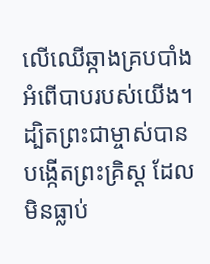លើឈើឆ្កាងគ្របបាំងអំពើបាបរបស់យើង។
ដ្បិតព្រះជាម្ចាស់បានបង្កើតព្រះគ្រិស្ដ ដែលមិនធ្លាប់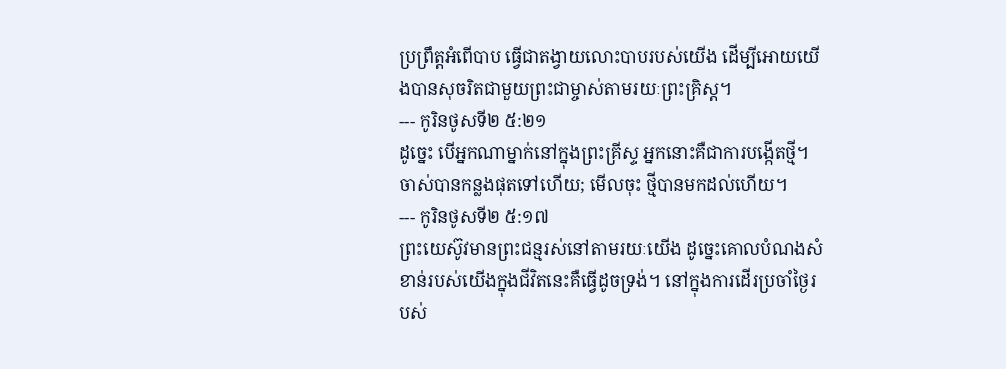ប្រព្រឹត្តអំពើបាប ធ្វើជាតង្វាយលោះបាបរបស់យើង ដើម្បីអោយយើងបានសុចរិតជាមួយព្រះជាម្ចាស់តាមរយៈព្រះគ្រិស្ដ។
--- កូរិនថូសទី២ ៥:២១
ដូច្នេះ បើអ្នកណាម្នាក់នៅក្នុងព្រះគ្រីស្ទ អ្នកនោះគឺជាការបង្កើតថ្មី។ ចាស់បានកន្លងផុតទៅហើយ; មើលចុះ ថ្មីបានមកដល់ហើយ។
--- កូរិនថូសទី២ ៥:១៧
ព្រះយេស៊ូវមានព្រះជន្មរស់នៅតាមរយៈយើង ដូច្នេះគោលបំណងសំខាន់របស់យើងក្នុងជីវិតនេះគឺធ្វើដូចទ្រង់។ នៅក្នុងការដើរប្រចាំថ្ងៃរបស់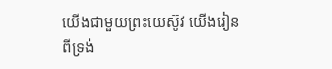យើងជាមួយព្រះយេស៊ូវ យើងរៀនពីទ្រង់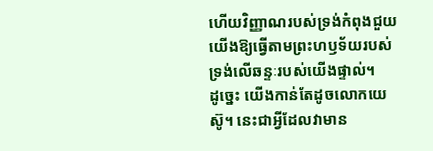ហើយវិញ្ញាណរបស់ទ្រង់កំពុងជួយយើងឱ្យធ្វើតាមព្រះហឫទ័យរបស់ទ្រង់លើឆន្ទៈរបស់យើងផ្ទាល់។
ដូច្នេះ យើងកាន់តែដូចលោកយេស៊ូ។ នេះជាអ្វីដែលវាមាន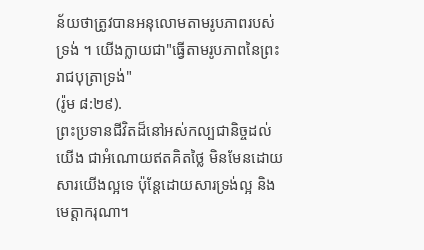ន័យថាត្រូវបានអនុលោមតាមរូបភាពរបស់ទ្រង់ ។ យើងក្លាយជា"ធ្វើតាមរូបភាពនៃព្រះរាជបុត្រាទ្រង់"
(រ៉ូម ៨:២៩).
ព្រះប្រទានជីវិតដ៏នៅអស់កល្បជានិច្ចដល់យើង ជាអំណោយឥតគិតថ្លៃ មិនមែនដោយសារយើងល្អទេ ប៉ុន្តែដោយសារទ្រង់ល្អ និងមេត្តាករុណា។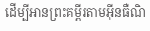ដើម្បីអានព្រះគម្ពីរតាមអ៊ីនធឺណិ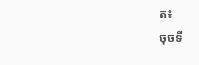ត៖
ចុចទី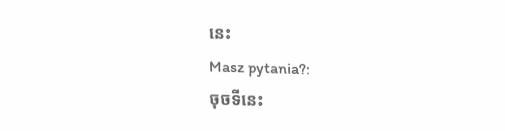នេះ
Masz pytania?:
ចុចទីនេះ